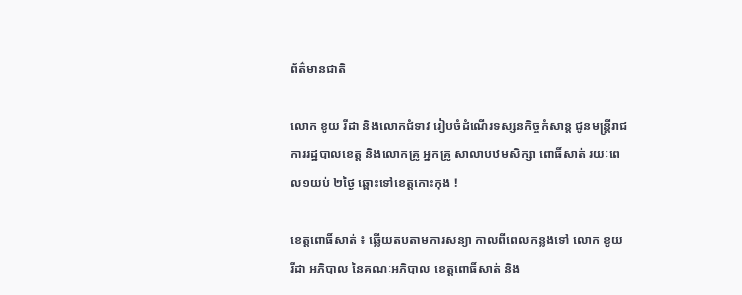ព័ត៌មានជាតិ

លោក ខូយ រីដា និងលោកជំទាវ រៀបចំដំណើរទស្សនកិច្ចកំសាន្ត ជូនមន្ត្រីរាជការរដ្ឋបាលខេត្ត និងលោកគ្រូ អ្នកគ្រូ សាលាបឋមសិក្សា ពោធិ៍សាត់ រយៈពេល១យប់ ២ថ្ងៃ ឆ្ពោះទៅខេត្តកោះកុង !

ខេត្តពោធិ៍សាត់ ៖ ឆ្លើយតបតាមការសន្យា កាលពីពេលកន្លងទៅ លោក ខូយ រីដា អភិបាល នៃគណៈអភិបាល ខេត្តពោធិ៍សាត់ និង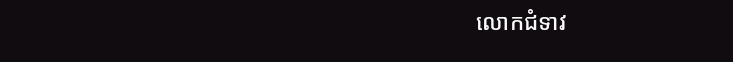លោកជំទាវ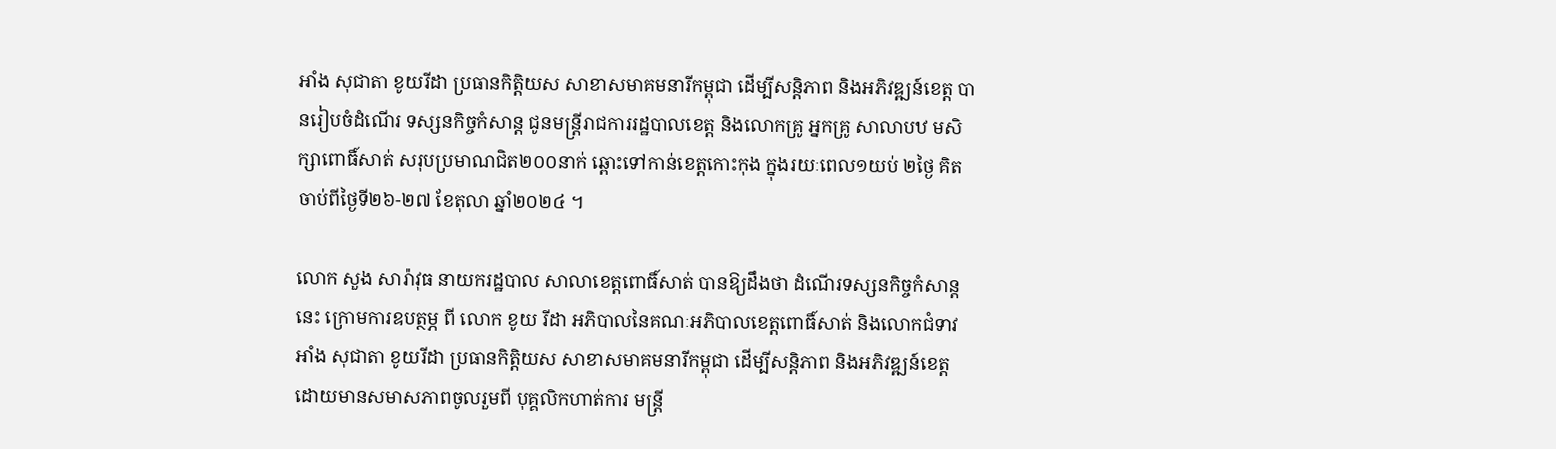អាំង សុជាតា ខូយរីដា ប្រធានកិត្តិយស សាខាសមាគមនារីកម្ពុជា ដើម្បីសន្តិភាព និងអភិវឌ្ឍន៍ខេត្ត បានរៀបចំដំណើរ ទស្សនកិច្ចកំសាន្ត ជូនមន្ត្រីរាជការរដ្ឋបាលខេត្ត និងលោកគ្រូ អ្នកគ្រូ សាលាបឋ មសិក្សាពោធិ៍សាត់ សរុបប្រមាណជិត២០០នាក់ ឆ្ពោះទៅកាន់ខេត្តកោះកុង ក្នុងរយៈពេល១យប់ ២ថ្ងៃ គិតចាប់ពីថ្ងៃទី២៦-២៧ ខែតុលា ឆ្នាំ២០២៤ ។

លោក សួង សារ៉ាវុធ នាយករដ្ឋបាល សាលាខេត្តពោធិ៍សាត់ បានឱ្យដឹងថា ដំណើរទស្សនកិច្ចកំសាន្តនេះ ក្រោមការឧបត្ថម្ភ ពី លោក ខូយ រីដា អភិបាលនៃគណៈអភិបាលខេត្តពោធិ៍សាត់ និងលោកជំទាវ អាំង សុជាតា ខូយរីដា ប្រធានកិត្តិយស សាខាសមាគមនារីកម្ពុជា ដើម្បីសន្តិភាព និងអភិវឌ្ឍន៍ខេត្ត ដោយមានសមាសភាពចូលរួមពី បុគ្គលិកហាត់ការ មន្ត្រី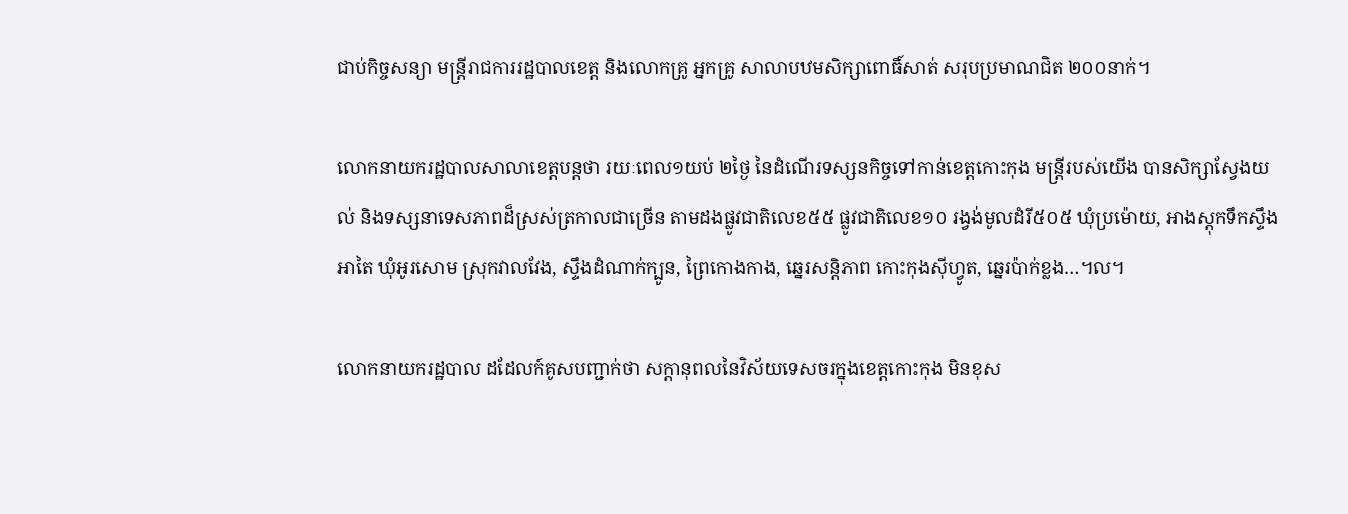ជាប់កិច្ចសន្យា មន្ត្រីរាជការរដ្ឋបាលខេត្ត និងលោកគ្រូ អ្នកគ្រូ សាលាបឋមសិក្សាពោធិ៍សាត់ សរុបប្រមាណជិត ២០០នាក់។

លោកនាយករដ្ឋបាលសាលាខេត្តបន្តថា រយៈពេល១យប់ ២ថ្ងៃ នៃដំណើរទស្សនកិច្ចទៅកាន់ខេត្តកោះកុង មន្ត្រីរបស់យើង បានសិក្សាស្វែងយល់ និងទស្សនាទេសភាពដ៏ស្រស់ត្រកាលជាច្រើន តាមដងផ្លូវជាតិលេខ៥៥ ផ្លូវជាតិលេខ១០ រង្វង់មូលដំរី៥០៥ ឃុំប្រម៉ោយ, អាងស្តុកទឹកស្ទឹងអាតៃ ឃុំអូរសោម ស្រុកវាលវែង, ស្ទឹងដំណាក់ក្បូន, ព្រៃកោងកាង, ឆ្នេរសន្តិភាព កោះកុងស៊ីហ្វូត, ឆ្នេរប៉ាក់ខ្លង…។ល។

លោកនាយករដ្ឋបាល ដដែលក៍គូសបញ្ជាក់ថា សក្ដានុពលនៃវិស័យទេសចរក្នុងខេត្តកោះកុង មិនខុស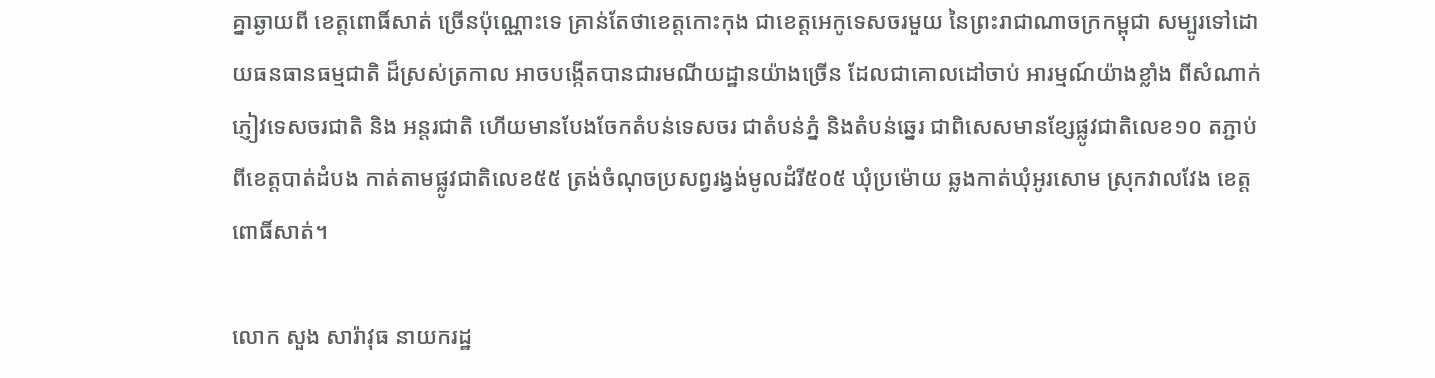គ្នាឆ្ងាយពី ខេត្តពោធិ៍សាត់ ច្រើនប៉ុណ្ណោះទេ គ្រាន់តែថាខេត្តកោះកុង ជាខេត្តអេកូទេសចរមួយ នៃព្រះរាជាណាចក្រកម្ពុជា សម្បូរទៅដោយធនធានធម្មជាតិ ដ៏ស្រស់ត្រកាល អាចបង្កើតបានជារមណីយដ្ឋានយ៉ាងច្រើន ដែលជាគោលដៅចាប់ អារម្មណ៍យ៉ាងខ្លាំង ពីសំណាក់ភ្ញៀវទេសចរជាតិ និង អន្តរជាតិ ហើយមានបែងចែកតំបន់ទេសចរ ជាតំបន់ភ្នំ និងតំបន់ឆ្នេរ ជាពិសេសមានខ្សែផ្លូវជាតិលេខ១០ តភ្ជាប់ពីខេត្តបាត់ដំបង កាត់តាមផ្លូវជាតិលេខ៥៥ ត្រង់ចំណុចប្រសព្វរង្វង់មូលដំរី៥០៥ ឃុំប្រម៉ោយ ឆ្លងកាត់ឃុំអូរសោម ស្រុកវាលវែង ខេត្តពោធិ៍សាត់។

លោក សួង សារ៉ាវុធ នាយករដ្ឋ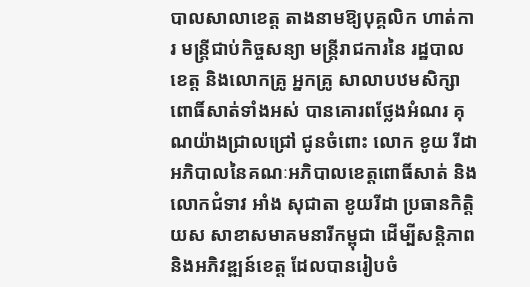បាលសាលាខេត្ត តាងនាមឱ្យបុគ្គលិក ហាត់ការ មន្ត្រីជាប់កិច្ចសន្យា មន្ត្រីរាជការនៃ រដ្ឋបាលខេត្ត និងលោកគ្រូ អ្នកគ្រូ សាលាបឋមសិក្សា ពោធិ៍សាត់ទាំងអស់ បានគោរពថ្លែងអំណរ គុណយ៉ាងជ្រាលជ្រៅ ជូនចំពោះ លោក ខូយ រីដា អភិបាលនៃគណៈអភិបាលខេត្តពោធិ៍សាត់ និងលោកជំទាវ អាំង សុជាតា ខូយរីដា ប្រធានកិត្តិយស សាខាសមាគមនារីកម្ពុជា ដើម្បីសន្តិភាព និងអភិវឌ្ឍន៍ខេត្ត ដែលបានរៀបចំ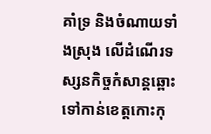គាំទ្រ និងចំណាយទាំងស្រុង លើដំណើរទស្សនកិច្ចកំសាន្តឆ្ពោះទៅកាន់ខេត្តកោះកុ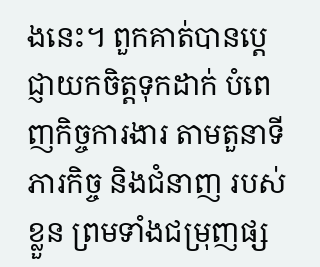ងនេះ។ ពួកគាត់បានប្តេជ្ញាយកចិត្តទុកដាក់ បំពេញកិច្ចការងារ តាមតួនាទីភារកិច្ច និងជំនាញ របស់ខ្លួន ព្រមទាំងជម្រុញផ្ស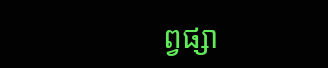ព្វផ្សា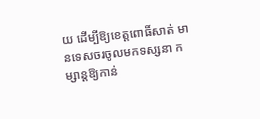យ ដើម្បីឱ្យខេត្តពោធិ៍សាត់ មានទេសចរចូលមកទស្សនា កម្សាន្តឱ្យកាន់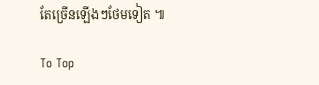តែច្រើនឡើងៗថែមទៀត ៕

To Top